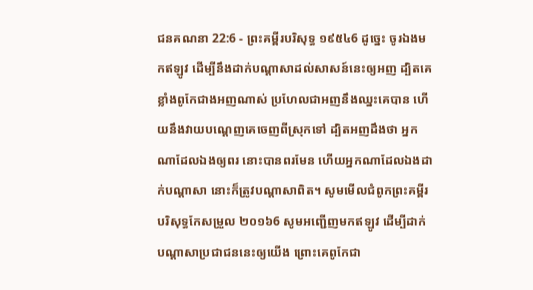ជនគណនា 22:6 - ព្រះគម្ពីរបរិសុទ្ធ ១៩៥៤6 ដូច្នេះ ចូរឯងមកឥឡូវ ដើម្បីនឹងដាក់បណ្តាសាដល់សាសន៍នេះឲ្យអញ ដ្បិតគេខ្លាំងពូកែជាងអញណាស់ ប្រហែលជាអញនឹងឈ្នះគេបាន ហើយនឹងវាយបណ្តេញគេចេញពីស្រុកទៅ ដ្បិតអញដឹងថា អ្នកណាដែលឯងឲ្យពរ នោះបានពរមែន ហើយអ្នកណាដែលឯងដាក់បណ្តាសា នោះក៏ត្រូវបណ្តាសាពិត។ សូមមើលជំពូកព្រះគម្ពីរបរិសុទ្ធកែសម្រួល ២០១៦6 សូមអញ្ជើញមកឥឡូវ ដើម្បីដាក់បណ្ដាសាប្រជាជននេះឲ្យយើង ព្រោះគេពូកែជា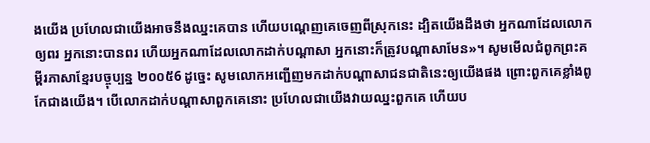ងយើង ប្រហែលជាយើងអាចនឹងឈ្នះគេបាន ហើយបណ្តេញគេចេញពីស្រុកនេះ ដ្បិតយើងដឹងថា អ្នកណាដែលលោកឲ្យពរ អ្នកនោះបានពរ ហើយអ្នកណាដែលលោកដាក់បណ្ដាសា អ្នកនោះក៏ត្រូវបណ្ដាសាមែន»។ សូមមើលជំពូកព្រះគម្ពីរភាសាខ្មែរបច្ចុប្បន្ន ២០០៥6 ដូច្នេះ សូមលោកអញ្ជើញមកដាក់បណ្ដាសាជនជាតិនេះឲ្យយើងផង ព្រោះពួកគេខ្លាំងពូកែជាងយើង។ បើលោកដាក់បណ្ដាសាពួកគេនោះ ប្រហែលជាយើងវាយឈ្នះពួកគេ ហើយប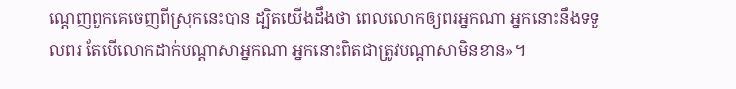ណ្ដេញពួកគេចេញពីស្រុកនេះបាន ដ្បិតយើងដឹងថា ពេលលោកឲ្យពរអ្នកណា អ្នកនោះនឹងទទួលពរ តែបើលោកដាក់បណ្ដាសាអ្នកណា អ្នកនោះពិតជាត្រូវបណ្ដាសាមិនខាន»។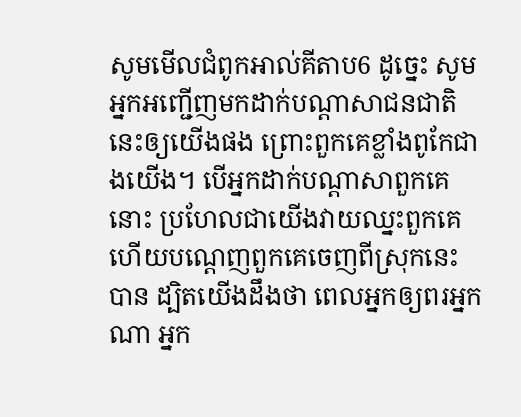សូមមើលជំពូកអាល់គីតាប6 ដូច្នេះ សូមអ្នកអញ្ជើញមកដាក់បណ្តាសាជនជាតិនេះឲ្យយើងផង ព្រោះពួកគេខ្លាំងពូកែជាងយើង។ បើអ្នកដាក់បណ្តាសាពួកគេនោះ ប្រហែលជាយើងវាយឈ្នះពួកគេ ហើយបណ្តេញពួកគេចេញពីស្រុកនេះបាន ដ្បិតយើងដឹងថា ពេលអ្នកឲ្យពរអ្នកណា អ្នក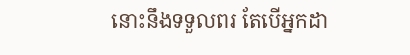នោះនឹងទទួលពរ តែបើអ្នកដា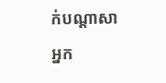ក់បណ្តាសាអ្នក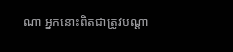ណា អ្នកនោះពិតជាត្រូវបណ្តា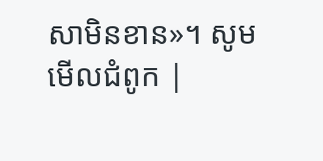សាមិនខាន»។ សូមមើលជំពូក |